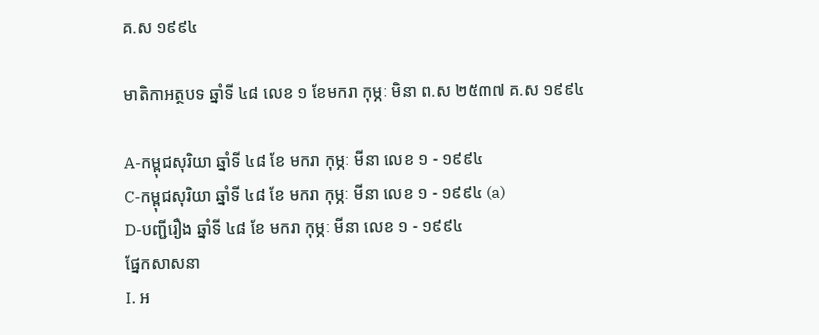គ.ស ១៩៩៤

មាតិកាអត្ថបទ ឆ្នាំទី ៤៨ លេខ ១ ខែមករា កុម្ភៈ មិនា ព.ស ២៥៣៧ គ.ស ១៩៩៤

A-កម្ពុជសុរិយា ឆ្នាំទី ៤៨ ខែ មករា កុម្ភៈ មីនា លេខ ១ - ១៩៩៤
C-កម្ពុជសុរិយា ឆ្នាំទី ៤៨ ខែ មករា កុម្ភៈ មីនា លេខ ១ - ១៩៩៤ (a)
D-បញ្ជីរឿង ឆ្នាំទី ៤៨ ខែ មករា កុម្ភៈ មីនា លេខ ១ - ១៩៩៤
ផ្នែកសាសនា
I. អ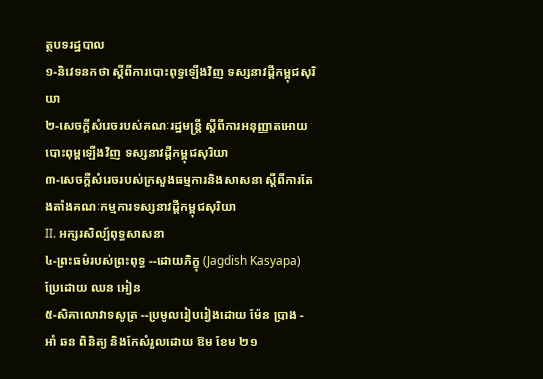ត្ថបទរដ្ឋបាល
១-និវេទនកថា ស្ដីពីការបោះពុទ្ធឡើងវិញ ទស្សនាវដ្ដីកម្ពុជសុរិយា
២-សេចក្ដីសំរេចរបស់គណៈរដ្ឋមន្ត្រី ស្ដីពីការអនុញ្ញាតអោយ បោះពុម្ពឡើងវិញ ទស្សនាវដ្ដីកម្ពុជសុរិយា
៣-សេចក្ដីសំរេចរបស់ក្រសួងធម្មការនិងសាសនា ស្ដីពីការតែងតាំងគណៈកម្មការទស្សនាវដ្ដីកម្ពុជសុរិយា
II. អក្សរសិល្ប៍ពុទ្ធសាសនា
៤-ព្រះធម៌របស់ព្រះពុទ្ធ --ដោយភិក្ខុ (Jagdish Kasyapa) ប្រែដោយ ឈន អៀន
៥-សិគាលោវាទសូត្រ --ប្រមូលរៀបរៀងដោយ ម៉ែន ប្រាង - អាំ ឆន ពិនិត្យ និងកែសំរួលដោយ ឱម ខែម ២១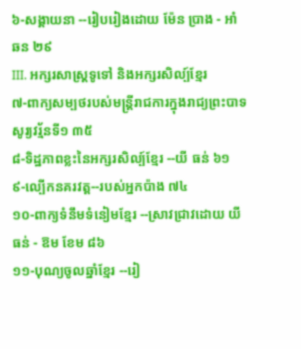៦-សង្គាយនា --រៀបរៀងដោយ ម៉ែន ប្រាង - អាំ ឆន ២៩
III. អក្សរសាស្ដ្រទូទៅ និងអក្សរសិល្ប៍ខ្មែរ
៧-ពាក្យសម្បថរបស់មន្ត្រីរាជការក្នុងរាជ្យព្រះបាទសូរ្យវរ្ម័នទី១ ៣៥
៨-ទិដ្ឋភាពខ្លះនៃអក្សរសិល្ប៍ខ្មែរ --យី ធន់ ៦១
៩-ល្បើកនគរវត្ត--របស់អ្នកប៉ាង ៧៤
១០-ពាក្យទំនឹមទំនៀមខ្មែរ --ស្រាវជ្រាវដោយ យី ធន់ - ឱម ខែម ៨៦
១១-បុណ្យចូលឆ្នាំខ្មែរ --រៀ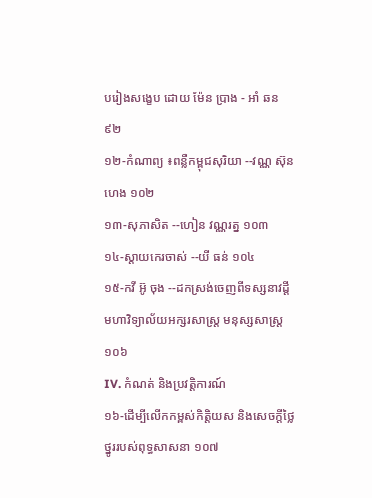បរៀងសង្ខេប ដោយ ម៉ែន ប្រាង - អាំ ឆន ៩២
១២-កំណាព្យ ៖ពន្លឺកម្ពុជសុរិយា --វណ្ណ ស៊ុនហេង ១០២
១៣-សុភាសិត --ហៀន វណ្ណរត្ន ១០៣
១៤-ស្ដាយកេរចាស់ --យី ធន់ ១០៤
១៥-កវី អ៊ូ ចុង --ដកស្រង់ចេញពីទស្សនាវដ្ដី មហាវិទ្យាល័យអក្សរសាស្ត្រ មនុស្សសាស្ត្រ ១០៦
IV. កំណត់ និងប្រវត្ដិការណ៍
១៦-ដើម្បីលើកកម្ពស់កិត្តិយស និងសេចក្ដីថ្លៃថ្នូររបស់ពុទ្ធសាសនា ១០៧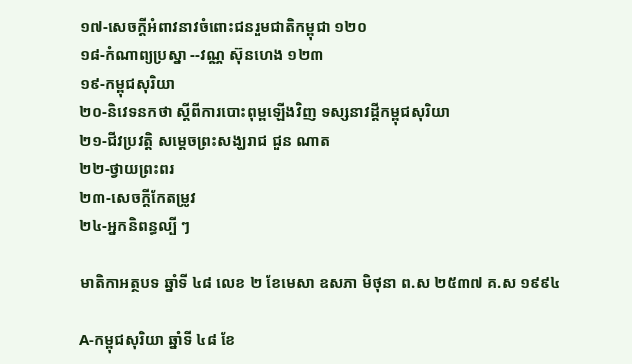១៧-សេចក្ដីអំពាវនាវចំពោះជនរួមជាតិកម្ពុជា ១២០
១៨-កំណាព្យប្រស្នា --វណ្ណ ស៊ុនហេង ១២៣
១៩-កម្ពុជសុរិយា
២០-និវេទនកថា ស្ដីពីការបោះពុម្ពឡើងវិញ ទស្សនាវដ្ដីកម្ពុជសុរិយា
២១-ជីវប្រវត្តិ សម្ដេចព្រះសង្ឃរាជ ជួន ណាត
២២-ថ្វាយព្រះពរ
២៣-សេចក្ដីកែតម្រូវ
២៤-អ្នកនិពន្ធល្បី ៗ

មាតិកាអត្ថបទ ឆ្នាំទី ៤៨ លេខ ២ ខែមេសា ឧសភា មិថុនា ព.ស ២៥៣៧ គ.ស ១៩៩៤

A-កម្ពុជសុរិយា ឆ្នាំទី ៤៨ ខែ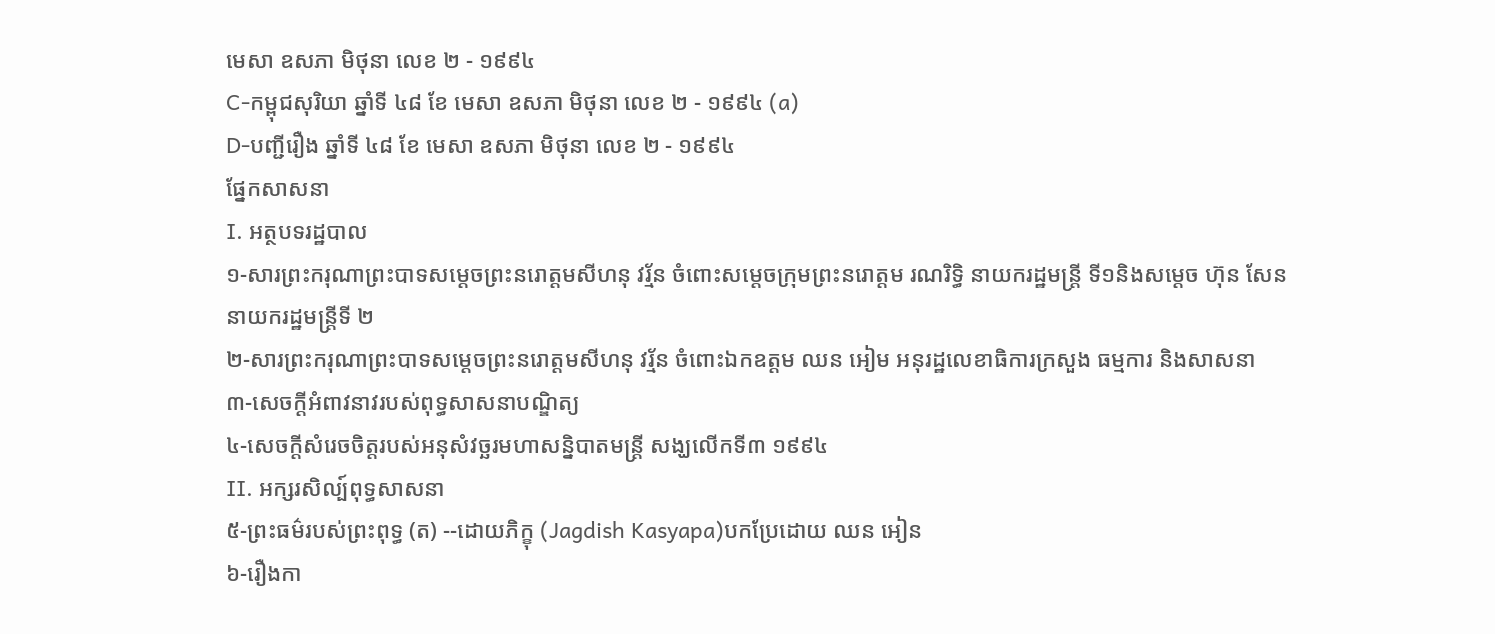មេសា ឧសភា មិថុនា លេខ ២ - ១៩៩៤
C-កម្ពុជសុរិយា ឆ្នាំទី ៤៨ ខែ មេសា ឧសភា មិថុនា លេខ ២ - ១៩៩៤ (a)
D-បញ្ជីរឿង ឆ្នាំទី ៤៨ ខែ មេសា ឧសភា មិថុនា លេខ ២ - ១៩៩៤
ផ្នែកសាសនា
I. អត្ថបទរដ្ឋបាល
១-សារព្រះករុណាព្រះបាទសម្ដេចព្រះនរោត្ដមសីហនុ វរ្ម័ន ចំពោះសម្ដេចក្រុមព្រះនរោត្ដម រណរិទ្ធិ នាយករដ្ឋមន្ត្រី ទី១និងសម្ដេច ហ៊ុន សែន នាយករដ្ឋមន្ត្រីទី ២
២-សារព្រះករុណាព្រះបាទសម្ដេចព្រះនរោត្ដមសីហនុ វរ្ម័ន ចំពោះឯកឧត្ដម ឈន អៀម អនុរដ្ឋលេខាធិការក្រសួង ធម្មការ និងសាសនា
៣-សេចក្ដីអំពាវនាវរបស់ពុទ្ធសាសនាបណ្ឌិត្យ
៤-សេចក្ដីសំរេចចិត្តរបស់អនុសំវច្ឆរមហាសន្និបាតមន្ដ្រី សង្ឃលើកទី៣ ១៩៩៤
II. អក្សរសិល្ប៍ពុទ្ធសាសនា
៥-ព្រះធម៌របស់ព្រះពុទ្ធ (ត) --ដោយភិក្ខុ (Jagdish Kasyapa)បកប្រែដោយ ឈន អៀន
៦-រឿងកា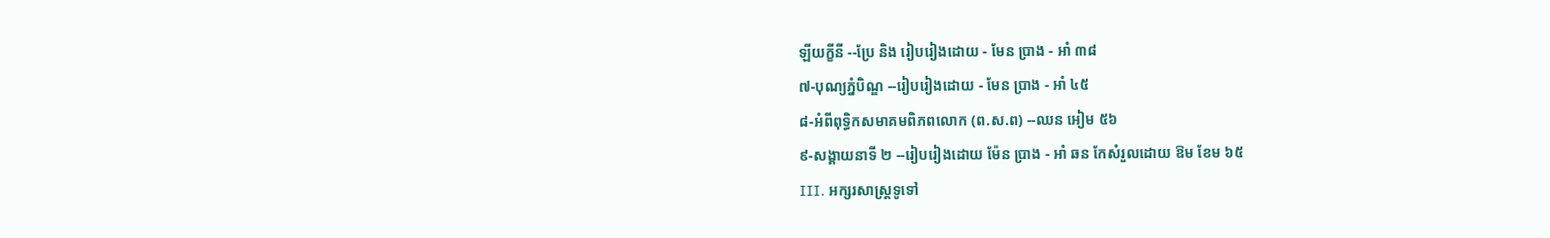ឡីយក្ខីនី --ប្រែ និង រៀបរៀងដោយ - មែន ប្រាង - អាំ ៣៨
៧-បុណ្យភ្នំបិណ្ឌ --រៀបរៀងដោយ - មែន ប្រាង - អាំ ៤៥
៨-អំពីពុទ្ធិកសមាគមពិភពលោក (ព.ស.ព) --ឈន អៀម ៥៦
៩-សង្គាយនាទី ២ --រៀបរៀងដោយ ម៉ែន ប្រាង - អាំ ឆន កែសំរួលដោយ ឱម ខែម ៦៥
III. អក្សរសាស្ដ្រទូទៅ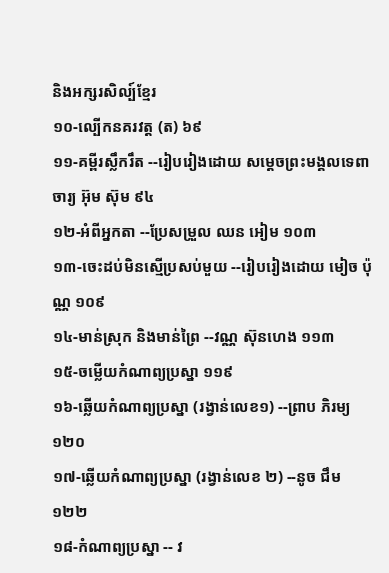និងអក្សរសិល្ប៍ខ្មែរ
១០-ល្បើកនគរវត្ដ (ត) ៦៩
១១-គម្ពីរស្លឹករឹត --រៀបរៀងដោយ សម្ដេចព្រះមង្គលទេពាចារ្យ អ៊ុម ស៊ុម ៩៤
១២-អំពីអ្នកតា --ប្រែសម្រួល ឈន អៀម ១០៣
១៣-ចេះដប់មិនស្មើប្រសប់មួយ --រៀបរៀងដោយ មៀច ប៉ុណ្ណ ១០៩
១៤-មាន់ស្រុក និងមាន់ព្រៃ --វណ្ណ ស៊ុនហេង ១១៣
១៥-ចម្លើយកំណាព្យប្រស្នា ១១៩
១៦-ឆ្លើយកំណាព្យប្រស្នា (រង្វាន់លេខ១) --ព្រាប ភិរម្យ ១២០
១៧-ឆ្លើយកំណាព្យប្រស្នា (រង្វាន់លេខ ២) --នូច ជឹម ១២២
១៨-កំណាព្យប្រស្នា -- វ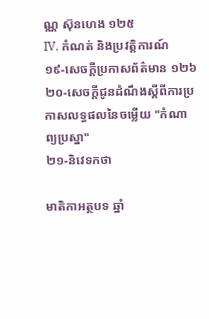ណ្ណ ស៊ុនហេង ១២៥
IV. កំណត់ និងប្រវត្ដិការណ៍
១៩-សេចក្ដីប្រកាសព័ត៌មាន ១២៦
២០-សេចក្ដីជូនដំណឹងស្ដីពីការប្រកាសលទ្ធផលនៃចម្លើយ "កំណាព្យប្រស្នា"
២១-និវេទកថា

មាតិកាអត្ថបទ ឆ្នាំ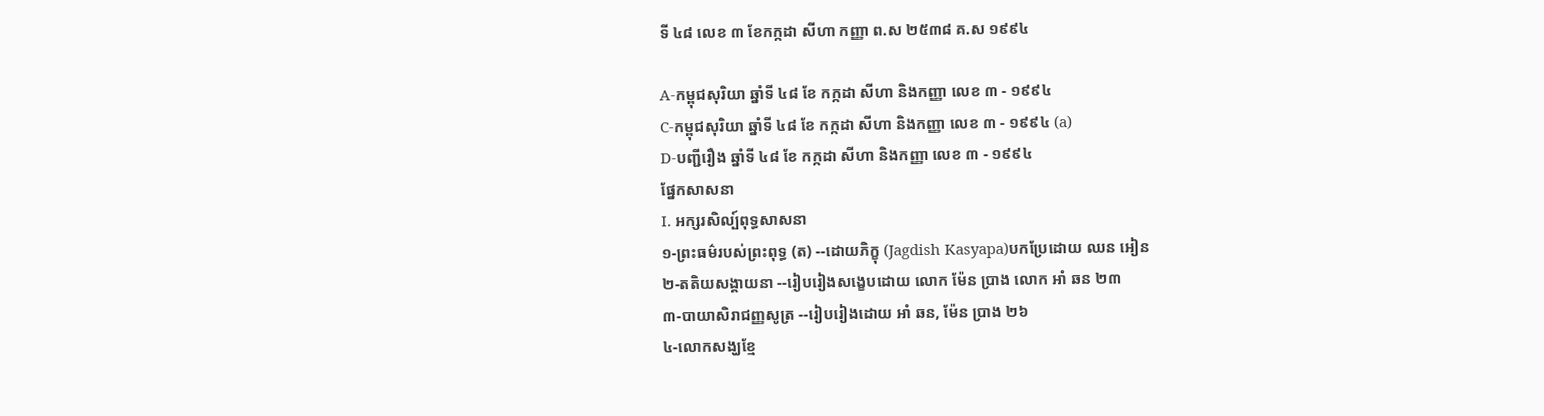ទី ៤៨ លេខ ៣ ខែកក្កដា សីហា កញ្ញា ព.ស ២៥៣៨ គ.ស ១៩៩៤

A-កម្ពុជសុរិយា ឆ្នាំទី ៤៨ ខែ កក្កដា សីហា និងកញ្ញា លេខ ៣ - ១៩៩៤
C-កម្ពុជសុរិយា ឆ្នាំទី ៤៨ ខែ កក្កដា សីហា និងកញ្ញា លេខ ៣ - ១៩៩៤ (a)
D-បញ្ជីរឿង ឆ្នាំទី ៤៨ ខែ កក្កដា សីហា និងកញ្ញា លេខ ៣ - ១៩៩៤
ផ្នែកសាសនា
I. អក្សរសិល្ប៍ពុទ្ធសាសនា
១-ព្រះធម៌របស់ព្រះពុទ្ធ (ត) --ដោយភិក្ខុ (Jagdish Kasyapa)បកប្រែដោយ ឈន អៀន
២-តតិយសង្គាយនា --រៀបរៀងសង្ខេបដោយ លោក ម៉ែន ប្រាង លោក អាំ ឆន ២៣
៣-បាយាសិរាជញ្ញសូត្រ --រៀបរៀងដោយ អាំ ឆន, ម៉ែន ប្រាង ២៦
៤-លោកសង្ឃខ្មែ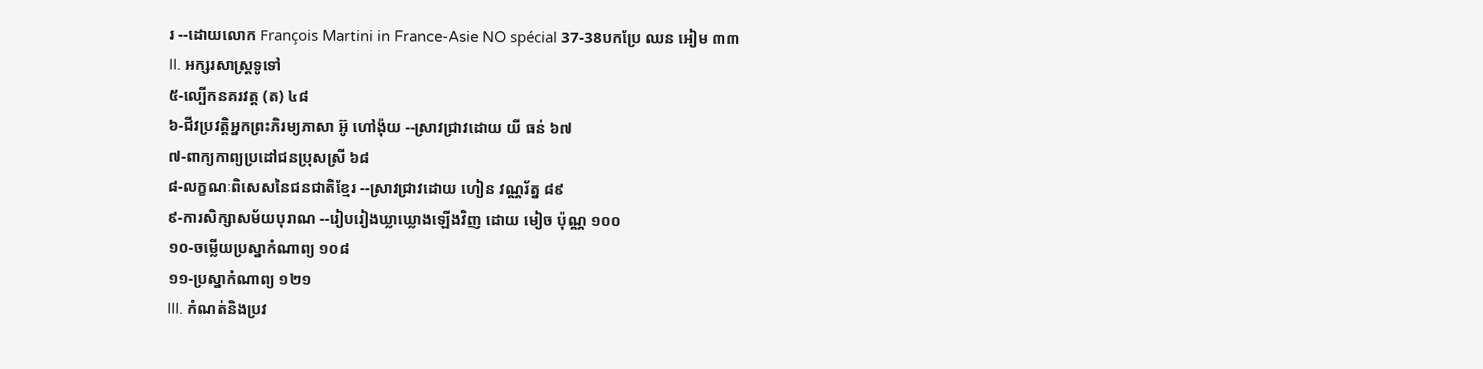រ --ដោយលោក François Martini in France-Asie NO spécial 37-38បកប្រែ ឈន អៀម ៣៣
II. អក្សរសាស្ដ្រទូទៅ
៥-ល្បើកនគរវត្ត (ត) ៤៨
៦-ជីវប្រវត្ដិអ្នកព្រះភិរម្យភាសា អ៊ូ ហៅង៉ុយ --ស្រាវជ្រាវដោយ យី ធន់ ៦៧
៧-ពាក្យកាព្យប្រដៅជនប្រុសស្រី ៦៨
៨-លក្ខណៈពិសេសនៃជនជាតិខ្មែរ --ស្រាវជ្រាវដោយ ហៀន វណ្ណរ័ត្ន ៨៩
៩-ការសិក្សាសម័យបុរាណ --រៀបរៀងឃ្លាឃ្លោងឡើងវិញ ដោយ មៀច ប៉ុណ្ណ ១០០
១០-ចម្លើយប្រស្នាកំណាព្យ ១០៨
១១-ប្រស្នាកំណាព្យ ១២១
III. កំណត់និងប្រវ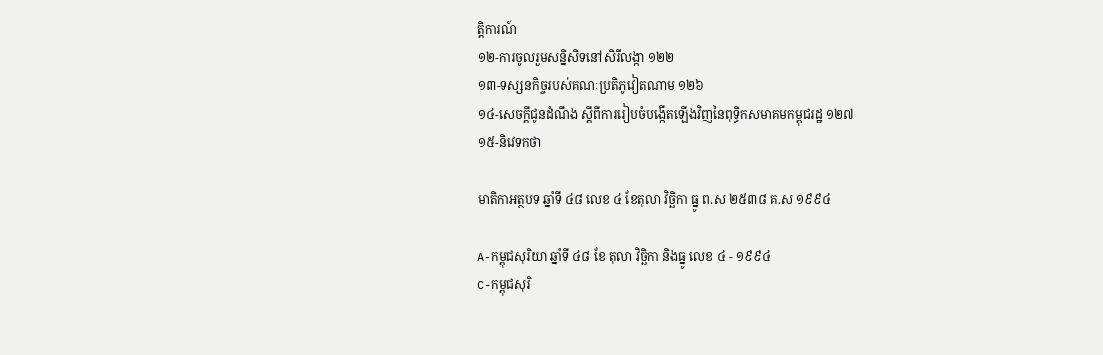ត្ដិការណ៍
១២-ការចូលរួមសន្និសិទនៅសិរីលង្កា ១២២
១៣-ទស្សនកិច្ចរបស់គណៈប្រតិភូវៀតណាម ១២៦
១៤-សេចក្ដីជូនដំណឹង ស្ដីពីការរៀបចំបង្កើតឡើងវិញនៃពុទ្ធិកសមាគមកម្ពុជរដ្ឋ ១២៧
១៥-និវេទកថា

មាតិកាអត្ថបទ ឆ្នាំទី ៤៨ លេខ ៤ ខែតុលា វិច្ឆិកា ធ្នូ ព.ស ២៥៣៨ គ.ស ១៩៩៤

A-កម្ពុជសុរិយា ឆ្នាំទី ៤៨ ខែ តុលា វិច្ឆិកា និងធ្នូ លេខ ៤ - ១៩៩៤
C-កម្ពុជសុរិ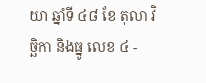យា ឆ្នាំទី ៤៨ ខែ តុលា វិច្ឆិកា និងធ្នូ លេខ ៤ -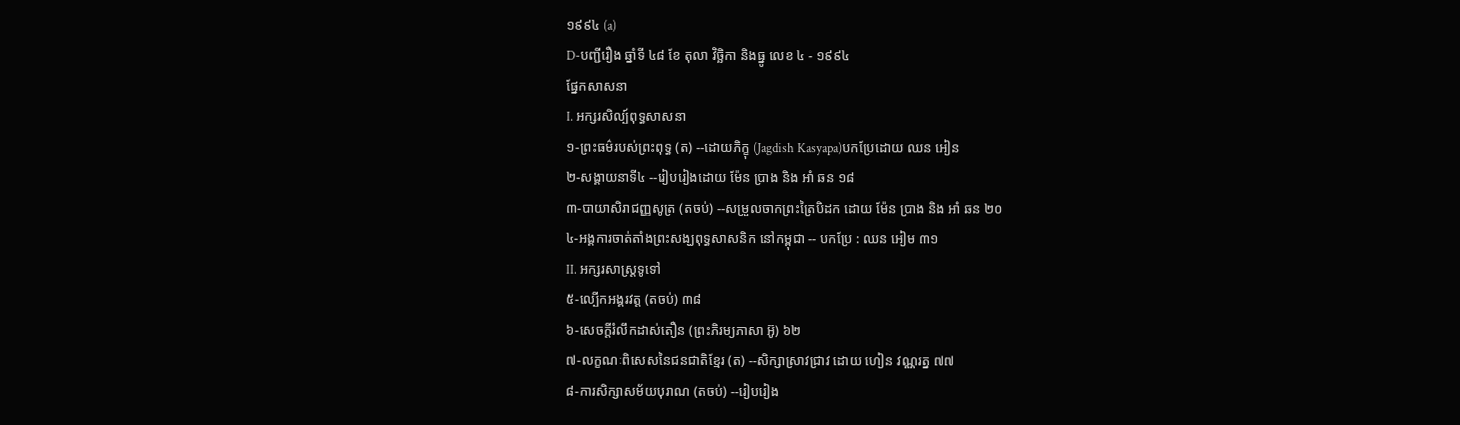១៩៩៤ (a)
D-បញ្ជីរឿង ឆ្នាំទី ៤៨ ខែ តុលា វិច្ឆិកា និងធ្នូ លេខ ៤ - ១៩៩៤
ផ្នែកសាសនា
I. អក្សរសិល្ប៍ពុទ្ធសាសនា
១-ព្រះធម៌របស់ព្រះពុទ្ធ (ត) --ដោយភិក្ខុ (Jagdish Kasyapa)បកប្រែដោយ ឈន អៀន
២-សង្គាយនាទី៤ --រៀបរៀងដោយ ម៉ែន ប្រាង និង អាំ ឆន ១៨
៣-បាយាសិរាជញ្ញសូត្រ (តចប់) --សម្រួលចាកព្រះត្រៃបិដក ដោយ ម៉ែន ប្រាង និង អាំ ឆន ២០
៤-អង្គការចាត់តាំងព្រះសង្ឃពុទ្ធសាសនិក នៅកម្ពុជា -- បកប្រែ : ឈន អៀម ៣១
II. អក្សរសាស្ដ្រទូទៅ
៥-ល្បើកអង្គរវត្ត (តចប់) ៣៨
៦-សេចក្ដីរំលឹកដាស់តឿន (ព្រះភិរម្យភាសា អ៊ូ) ៦២
៧-លក្ខណៈពិសេសនៃជនជាតិខ្មែរ (ត) --សិក្សាស្រាវជ្រាវ ដោយ ហៀន វណ្ណរត្ន ៧៧
៨-ការសិក្សាសម័យបុរាណ (តចប់) --រៀបរៀង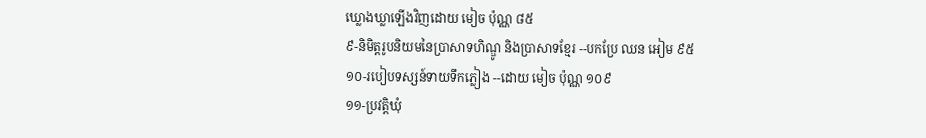ឃ្លោងឃ្លាឡើងវិញដោយ មៀច ប៉ុណ្ណ ៨៥
៩-និមិត្តរូបនិយមនៃប្រាសាទហិណ្ឌូ និងប្រាសាទខ្មែរ --បកប្រែ ឈន អៀម ៩៥
១០-របៀបទស្សន៍ទាយទឹកភ្លៀង --ដោយ មៀច ប៉ុណ្ណ ១០៩
១១-ប្រវត្ដិឃុំ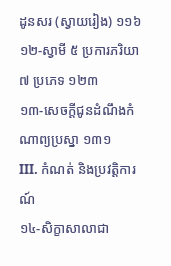ដូនសរ (ស្វាយរៀង) ១១៦
១២-ស្វាមី ៥ ប្រការភរិយា ៧ ប្រភេទ ១២៣
១៣-សេចក្ដីជូនដំណឹងកំណាព្យប្រស្នា ១៣១
III. កំណត់ និងប្រវត្ដិការណ៍
១៤-សិក្ខាសាលាជា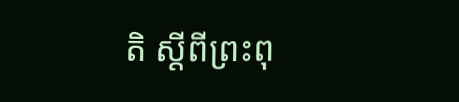តិ ស្ដីពីព្រះពុ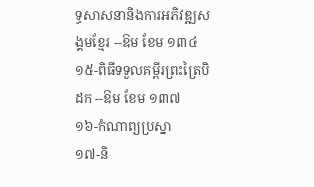ទ្ធសាសនានិងការអភិវឌ្ឍសង្គមខ្មែរ --ឱម ខែម ១៣៤
១៥-ពិធីទទួលគម្ពីរព្រះត្រៃបិដក --ឱម ខែម ១៣៧
១៦-កំណាព្យប្រស្នា
១៧-និ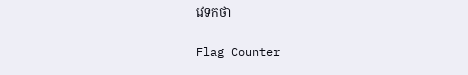វេទកថា

Flag Counter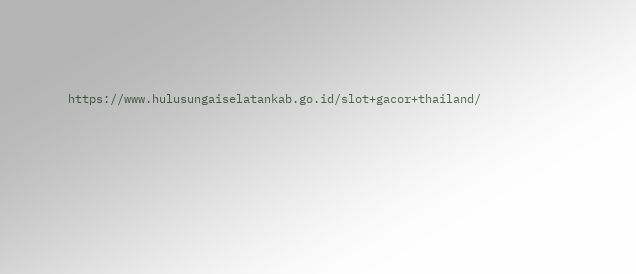https://www.hulusungaiselatankab.go.id/slot+gacor+thailand/